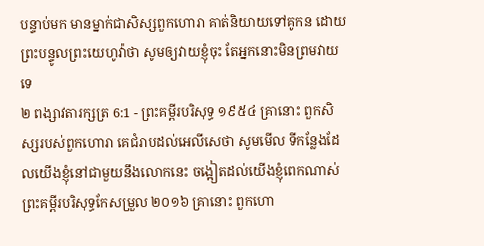បន្ទាប់មក មានម្នាក់ជាសិស្សពួកហោរា គាត់និយាយទៅគូកន ដោយព្រះបន្ទូលព្រះយេហូវ៉ាថា សូមឲ្យវាយខ្ញុំចុះ តែអ្នកនោះមិនព្រមវាយទេ
២ ពង្សាវតារក្សត្រ 6:1 - ព្រះគម្ពីរបរិសុទ្ធ ១៩៥៤ គ្រានោះ ពួកសិស្សរបស់ពួកហោរា គេជំរាបដល់អេលីសេថា សូមមើល ទីកន្លែងដែលយើងខ្ញុំនៅជាមួយនឹងលោកនេះ ចង្អៀតដល់យើងខ្ញុំពេកណាស់ ព្រះគម្ពីរបរិសុទ្ធកែសម្រួល ២០១៦ គ្រានោះ ពួកហោ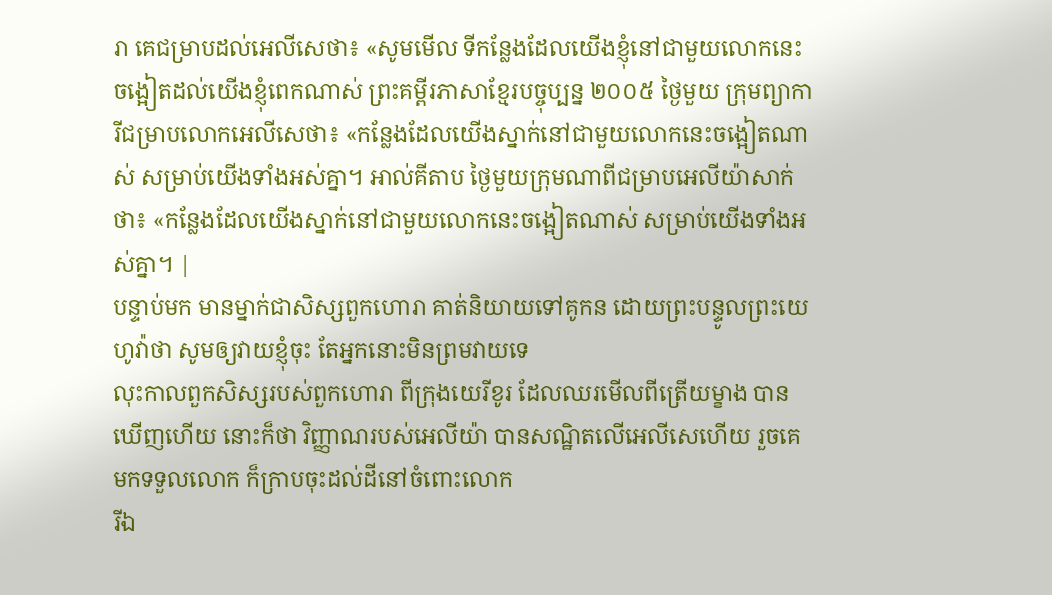រា គេជម្រាបដល់អេលីសេថា៖ «សូមមើល ទីកន្លែងដែលយើងខ្ញុំនៅជាមួយលោកនេះ ចង្អៀតដល់យើងខ្ញុំពេកណាស់ ព្រះគម្ពីរភាសាខ្មែរបច្ចុប្បន្ន ២០០៥ ថ្ងៃមួយ ក្រុមព្យាការីជម្រាបលោកអេលីសេថា៖ «កន្លែងដែលយើងស្នាក់នៅជាមួយលោកនេះចង្អៀតណាស់ សម្រាប់យើងទាំងអស់គ្នា។ អាល់គីតាប ថ្ងៃមួយក្រុមណាពីជម្រាបអេលីយ៉ាសាក់ថា៖ «កន្លែងដែលយើងស្នាក់នៅជាមួយលោកនេះចង្អៀតណាស់ សម្រាប់យើងទាំងអស់គ្នា។ |
បន្ទាប់មក មានម្នាក់ជាសិស្សពួកហោរា គាត់និយាយទៅគូកន ដោយព្រះបន្ទូលព្រះយេហូវ៉ាថា សូមឲ្យវាយខ្ញុំចុះ តែអ្នកនោះមិនព្រមវាយទេ
លុះកាលពួកសិស្សរបស់ពួកហោរា ពីក្រុងយេរីខូរ ដែលឈរមើលពីត្រើយម្ខាង បានឃើញហើយ នោះក៏ថា វិញ្ញាណរបស់អេលីយ៉ា បានសណ្ឋិតលើអេលីសេហើយ រួចគេមកទទួលលោក ក៏ក្រាបចុះដល់ដីនៅចំពោះលោក
រីឯ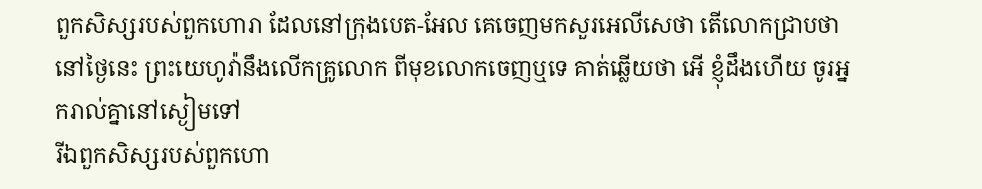ពួកសិស្សរបស់ពួកហោរា ដែលនៅក្រុងបេត-អែល គេចេញមកសួរអេលីសេថា តើលោកជ្រាបថា នៅថ្ងៃនេះ ព្រះយេហូវ៉ានឹងលើកគ្រូលោក ពីមុខលោកចេញឬទេ គាត់ឆ្លើយថា អើ ខ្ញុំដឹងហើយ ចូរអ្នករាល់គ្នានៅស្ងៀមទៅ
រីឯពួកសិស្សរបស់ពួកហោ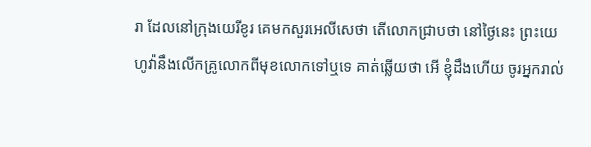រា ដែលនៅក្រុងយេរីខូរ គេមកសួរអេលីសេថា តើលោកជ្រាបថា នៅថ្ងៃនេះ ព្រះយេហូវ៉ានឹងលើកគ្រូលោកពីមុខលោកទៅឬទេ គាត់ឆ្លើយថា អើ ខ្ញុំដឹងហើយ ចូរអ្នករាល់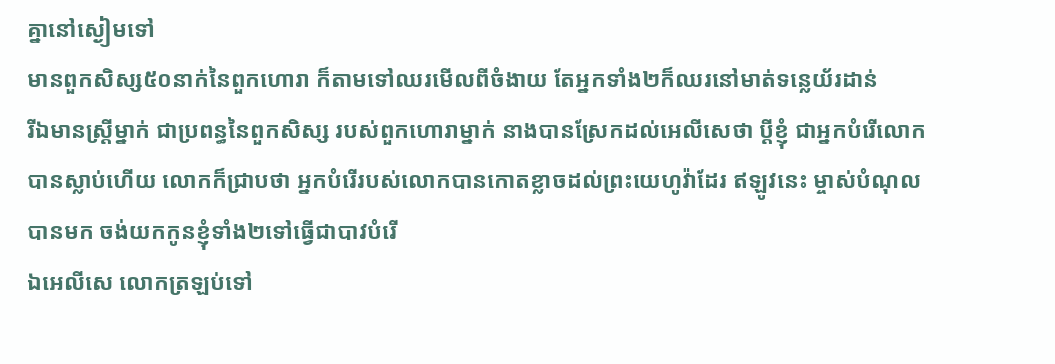គ្នានៅស្ងៀមទៅ
មានពួកសិស្ស៥០នាក់នៃពួកហោរា ក៏តាមទៅឈរមើលពីចំងាយ តែអ្នកទាំង២ក៏ឈរនៅមាត់ទន្លេយ័រដាន់
រីឯមានស្ត្រីម្នាក់ ជាប្រពន្ធនៃពួកសិស្ស របស់ពួកហោរាម្នាក់ នាងបានស្រែកដល់អេលីសេថា ប្ដីខ្ញុំ ជាអ្នកបំរើលោក បានស្លាប់ហើយ លោកក៏ជ្រាបថា អ្នកបំរើរបស់លោកបានកោតខ្លាចដល់ព្រះយេហូវ៉ាដែរ ឥឡូវនេះ ម្ចាស់បំណុលបានមក ចង់យកកូនខ្ញុំទាំង២ទៅធ្វើជាបាវបំរើ
ឯអេលីសេ លោកត្រឡប់ទៅ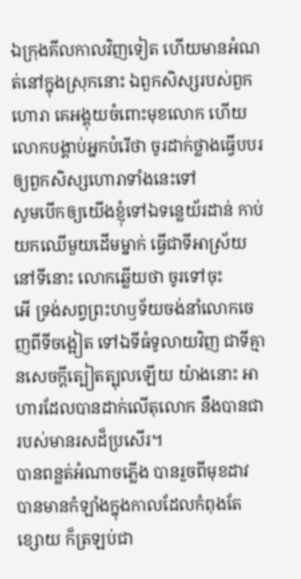ឯក្រុងគីលកាលវិញទៀត ហើយមានអំណត់នៅក្នុងស្រុកនោះ ឯពួកសិស្សរបស់ពួកហោរា គេអង្គុយចំពោះមុខលោក ហើយលោកបង្គាប់អ្នកបំរើថា ចូរដាក់ថ្លាងធ្វើបបរ ឲ្យពួកសិស្សហោរាទាំងនេះទៅ
សូមបើកឲ្យយើងខ្ញុំទៅឯទន្លេយ័រដាន់ កាប់យកឈើមួយដើមម្នាក់ ធ្វើជាទីអាស្រ័យនៅទីនោះ លោកឆ្លើយថា ចូរទៅចុះ
អើ ទ្រង់សព្វព្រះហឫទ័យចង់នាំលោកចេញពីទីចង្អៀត ទៅឯទីធំទូលាយវិញ ជាទីគ្មានសេចក្ដីត្បៀតត្បុលឡើយ យ៉ាងនោះ អាហារដែលបានដាក់លើតុលោក នឹងបានជារបស់មានរសដ៏ប្រសើរ។
បានពន្លត់អំណាចភ្លើង បានរួចពីមុខដាវ បានមានកំឡាំងក្នុងកាលដែលកំពុងតែខ្សោយ ក៏ត្រឡប់ជា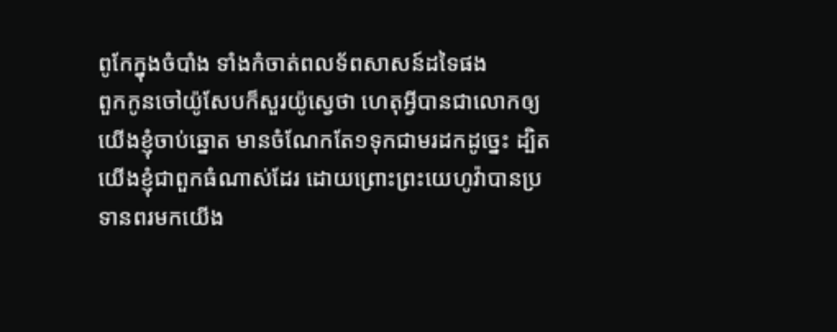ពូកែក្នុងចំបាំង ទាំងកំចាត់ពលទ័ពសាសន៍ដទៃផង
ពួកកូនចៅយ៉ូសែបក៏សួរយ៉ូស្វេថា ហេតុអ្វីបានជាលោកឲ្យយើងខ្ញុំចាប់ឆ្នោត មានចំណែកតែ១ទុកជាមរដកដូច្នេះ ដ្បិតយើងខ្ញុំជាពួកធំណាស់ដែរ ដោយព្រោះព្រះយេហូវ៉ាបានប្រទានពរមកយើង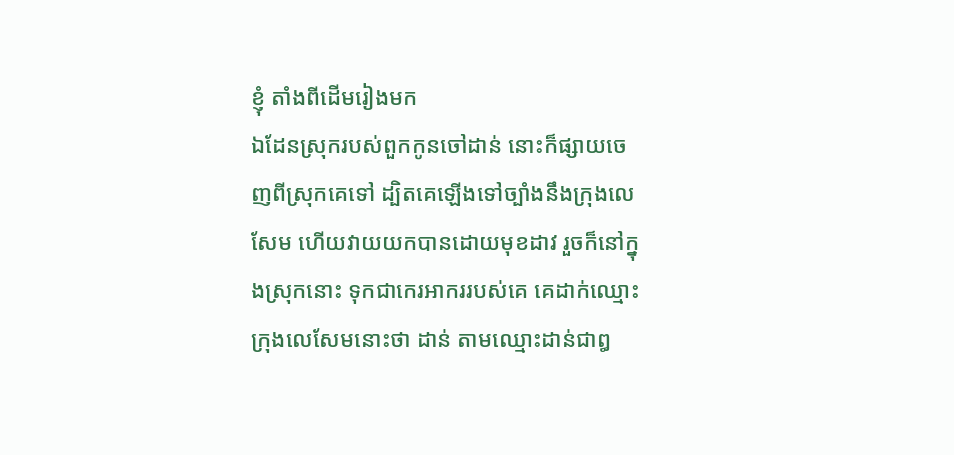ខ្ញុំ តាំងពីដើមរៀងមក
ឯដែនស្រុករបស់ពួកកូនចៅដាន់ នោះក៏ផ្សាយចេញពីស្រុកគេទៅ ដ្បិតគេឡើងទៅច្បាំងនឹងក្រុងលេសែម ហើយវាយយកបានដោយមុខដាវ រួចក៏នៅក្នុងស្រុកនោះ ទុកជាកេរអាកររបស់គេ គេដាក់ឈ្មោះក្រុងលេសែមនោះថា ដាន់ តាមឈ្មោះដាន់ជាឰ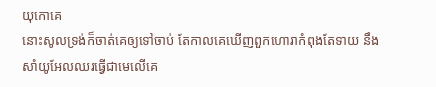យុកោគេ
នោះសូលទ្រង់ក៏ចាត់គេឲ្យទៅចាប់ តែកាលគេឃើញពួកហោរាកំពុងតែទាយ នឹងសាំយូអែលឈរធ្វើជាមេលើគេ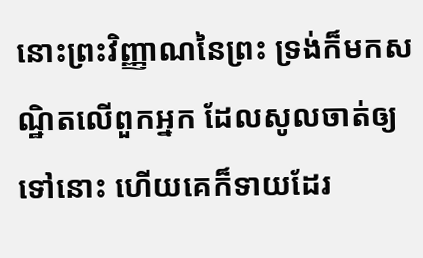នោះព្រះវិញ្ញាណនៃព្រះ ទ្រង់ក៏មកសណ្ឋិតលើពួកអ្នក ដែលសូលចាត់ឲ្យទៅនោះ ហើយគេក៏ទាយដែរ